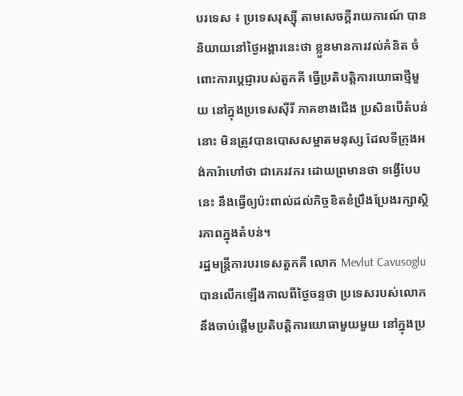បរទេស ៖ ប្រទេសរុស្ស៊ី តាមសេចក្តីរាយការណ៍ បាននិយាយនៅថ្ងៃអង្គារនេះថា ខ្លួនមានការវល់គំនិត ចំពោះការប្តេជ្ញារបស់តួកគី ធ្វើប្រតិបត្តិការយោធាថ្មីមួយ នៅក្នុងប្រទេសស៊ីរី ភាគខាងជើង ប្រសិនបើតំបន់នោះ មិនត្រូវបានបោសសម្អាតមនុស្ស ដែលទីក្រុងអង់ការ៉ាហៅថា ជាភេរវករ ដោយព្រមានថា ទង្វើបែបនេះ នឹងធ្វើឲ្យប៉ះពាល់ដល់កិច្ចខិតខំប្រឹងប្រែងរក្សាស្ថិរភាពក្នុងតំបន់។
រដ្ឋមន្ត្រីការបរទេសតួកគី លោក Mevlut Cavusoglu បានលើកឡើងកាលពីថ្ងៃចន្ទថា ប្រទេសរបស់លោក នឹងចាប់ផ្តើមប្រតិបត្តិការយោធាមួយមួយ នៅក្នុងប្រ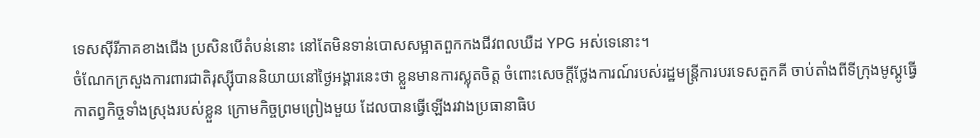ទេសស៊ីរីភាគខាងជើង ប្រសិនបើតំបន់នោះ នៅតែមិនទាន់បោសសម្អាតពួកកងជីវពលឃឺដ YPG អស់ទេនោះ។
ចំណែកក្រសួងការពារជាតិរុស្ស៊ីបាននិយាយនៅថ្ងៃអង្គារនេះថា ខ្លួនមានការស្លុតចិត្ត ចំពោះសេចក្តីថ្លែងការណ៍របស់រដ្ឋមន្ត្រីការបរទេសតួកគី ចាប់តាំងពីទីក្រុងមូស្គូធ្វើកាតព្វកិច្ចទាំងស្រុងរបស់ខ្លួន ក្រោមកិច្ចព្រមព្រៀងមួយ ដែលបានធ្វើឡើងរវាងប្រធានាធិប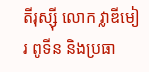តីរុស្ស៊ី លោក វ្លាឌីមៀរ ពូទីន និងប្រធា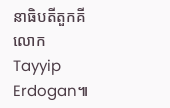នាធិបតីតួកគី លោក Tayyip Erdogan៕